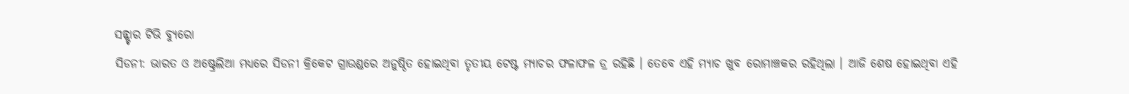ସନ୍ଷ୍ଟାର ଟିଭି ବ୍ୟୁରୋ
ସିଡନୀ: ଭାରତ ଓ ଅଷ୍ଟ୍ରେଲିଆ ମଧ୍ୟରେ ସିଡନୀ କ୍ରିକେଟ ଗ୍ରାଉଣ୍ଡରେ ଅନୁଷ୍ଠିତ ହୋଇଥିବା ତୃତୀୟ ଟେଷ୍ଟ ମ୍ୟାଚର ଫଳାଫଳ ଡ୍ର ରହିଛି । ତେବେ ଏହି ମ୍ୟାଚ ଖୁବ ରୋମାଞ୍ଚକର ରହିଥିଲା । ଆଜି ଶେଷ ହୋଇଥିବା ଏହି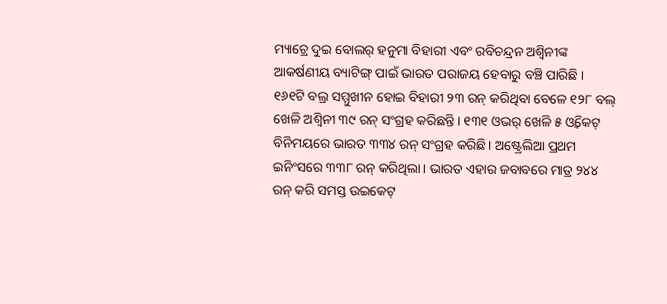ମ୍ୟାଚ୍ରେ ଦୁଇ ବୋଲର୍ ହନୁମା ବିହାରୀ ଏବଂ ରବିଚନ୍ଦ୍ରନ ଅଶ୍ୱିନୀଙ୍କ ଆକର୍ଷଣୀୟ ବ୍ୟାଟିଙ୍ଗ୍ ପାଇଁ ଭାରତ ପରାଜୟ ହେବାରୁ ବଞ୍ଚି ପାରିଛି ।
୧୬୧ଟି ବଲ୍ର ସମ୍ମୁଖୀନ ହୋଇ ବିହାରୀ ୨୩ ରନ୍ କରିଥିବା ବେଳେ ୧୨୮ ବଲ୍ ଖେଳି ଅଶ୍ୱିନୀ ୩୯ ରନ୍ ସଂଗ୍ରହ କରିଛନ୍ତି। ୧୩୧ ଓଭର୍ ଖେଳି ୫ ଓ୍ଵିକେଟ୍ ବିନିମୟରେ ଭାରତ ୩୩୪ ରନ୍ ସଂଗ୍ରହ କରିଛି। ଅଷ୍ଟ୍ରେଲିଆ ପ୍ରଥମ ଇନିଂସରେ ୩୩୮ ରନ୍ କରିଥିଲା। ଭାରତ ଏହାର ଜବାବରେ ମାତ୍ର ୨୪୪ ରନ୍ କରି ସମସ୍ତ ଉଇକେଟ୍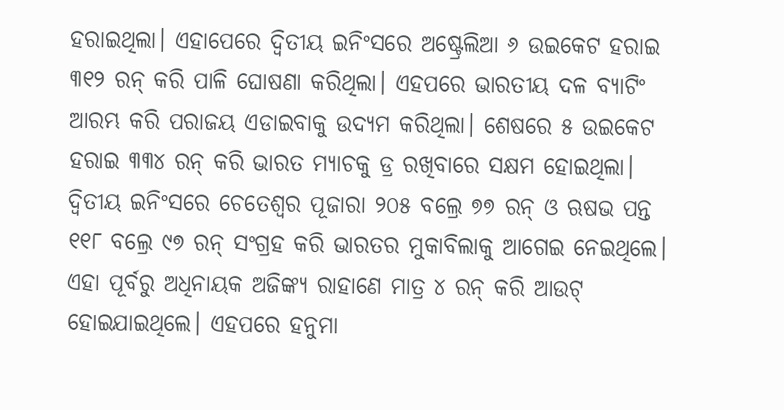ହରାଇଥିଲା। ଏହାପେରେ ଦ୍ବିତୀୟ ଇନିଂସରେ ଅଷ୍ଟ୍ରେଲିଆ ୬ ଉଇକେଟ ହରାଇ ୩୧୨ ରନ୍ କରି ପାଳି ଘୋଷଣା କରିଥିଲା। ଏହପରେ ଭାରତୀୟ ଦଳ ବ୍ୟାଟିଂ ଆରମ୍ଭ କରି ପରାଜୟ ଏଡାଇବାକୁ ଉଦ୍ୟମ କରିଥିଲା। ଶେଷରେ ୫ ଉଇକେଟ ହରାଇ ୩୩୪ ରନ୍ କରି ଭାରତ ମ୍ୟାଚକୁ ଡ୍ର ରଖିବାରେ ସକ୍ଷମ ହୋଇଥିଲା।
ଦ୍ବିତୀୟ ଇନିଂସରେ ଚେତେଶ୍ୱର ପୂଜାରା ୨୦୫ ବଲ୍ରେ ୭୭ ରନ୍ ଓ ଋଷଭ ପନ୍ତ ୧୧୮ ବଲ୍ରେ ୯୭ ରନ୍ ସଂଗ୍ରହ କରି ଭାରତର ମୁକାବିଲାକୁ ଆଗେଇ ନେଇଥିଲେ। ଏହା ପୂର୍ବରୁ ଅଧିନାୟକ ଅଜିଙ୍କ୍ୟ ରାହାଣେ ମାତ୍ର ୪ ରନ୍ କରି ଆଉଟ୍ ହୋଇଯାଇଥିଲେ। ଏହପରେ ହନୁମା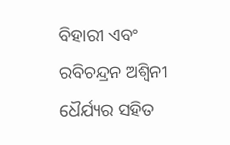ବିହାରୀ ଏବଂ ରବିଚନ୍ଦ୍ରନ ଅଶ୍ୱିନୀ ଧୈର୍ଯ୍ୟର ସହିତ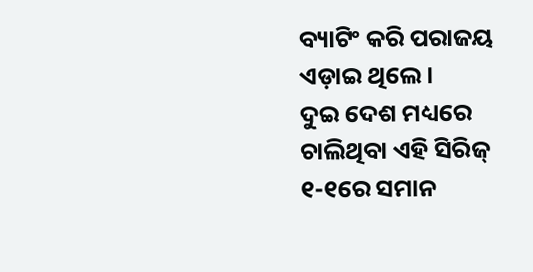ବ୍ୟାଟିଂ କରି ପରାଜୟ ଏଡ଼ାଇ ଥିଲେ।
ଦୁଇ ଦେଶ ମଧ୍ୟରେ ଚାଲିଥିବା ଏହି ସିରିଜ୍ ୧-୧ରେ ସମାନ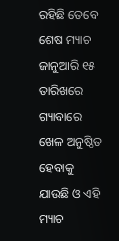ରହିଛି ତେବେ ଶେଷ ମ୍ୟାଚ ଜାନୁଆରି ୧୫ ତାରିଖରେ ଗ୍ୟାବାରେ ଖେଳ ଅନୁଷ୍ଠିତ ହେବାକୁ ଯାଉଛି ଓ ଏହି ମ୍ୟାଚ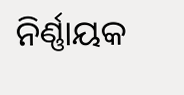ନିର୍ଣ୍ଣାୟକ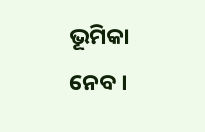ଭୂମିକା ନେବ ।